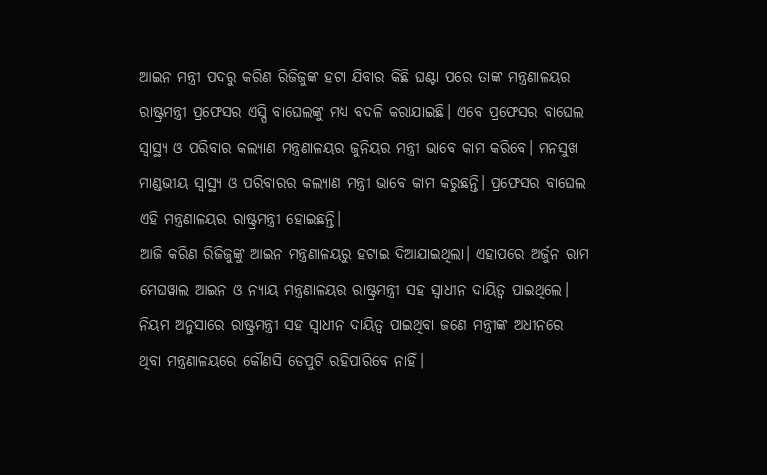ଆଇନ ମନ୍ତ୍ରୀ ପଦରୁ କରିଣ ରିଜିଜୁଙ୍କ ହଟା ଯିବାର କିଛି ଘଣ୍ଟା ପରେ ତାଙ୍କ ମନ୍ତ୍ରଣାଳୟର ରାଷ୍ଟ୍ରମନ୍ତ୍ରୀ ପ୍ରଫେସର ଏସ୍ପି ବାଘେଲଙ୍କୁ ମଧ୍ୟ ବଦଳି କରାଯାଇଛି। ଏବେ ପ୍ରଫେସର ବାଘେଲ ସ୍ୱାସ୍ଥ୍ୟ ଓ ପରିବାର କଲ୍ୟାଣ ମନ୍ତ୍ରଣାଳୟର ଜୁନିୟର ମନ୍ତ୍ରୀ ଭାବେ କାମ କରିବେ। ମନସୁଖ ମାଣ୍ଡଭୀୟ ସ୍ୱାସ୍ଥ୍ୟ ଓ ପରିବାରର କଲ୍ୟାଣ ମନ୍ତ୍ରୀ ଭାବେ କାମ କରୁଛନ୍ତି। ପ୍ରଫେସର ବାଘେଲ ଏହି ମନ୍ତ୍ରଣାଳୟର ରାଷ୍ଟ୍ରମନ୍ତ୍ରୀ ହୋଇଛନ୍ତି।
ଆଜି କରିଣ ରିଜିଜୁଙ୍କୁ ଆଇନ ମନ୍ତ୍ରଣାଳୟରୁ ହଟାଇ ଦିଆଯାଇଥିଲା। ଏହାପରେ ଅର୍ଜୁନ ରାମ ମେଘୱାଲ ଆଇନ ଓ ନ୍ୟାୟ ମନ୍ତ୍ରଣାଳୟର ରାଷ୍ଟ୍ରମନ୍ତ୍ରୀ ସହ ସ୍ୱାଧୀନ ଦାୟିତ୍ୱ ପାଇଥିଲେ। ନିୟମ ଅନୁସାରେ ରାଷ୍ଟ୍ରମନ୍ତ୍ରୀ ସହ ସ୍ୱାଧୀନ ଦାୟିତ୍ୱ ପାଇଥିବା ଜଣେ ମନ୍ତ୍ରୀଙ୍କ ଅଧୀନରେ ଥିବା ମନ୍ତ୍ରଣାଳୟରେ କୌଣସି ଡେପୁଟି ରହିପାରିବେ ନାହିଁ।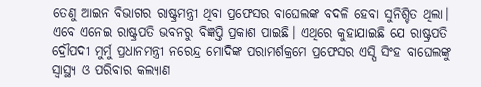ତେଣୁ ଆଇନ ବିଭାଗର ରାଷ୍ଟ୍ରମନ୍ତ୍ରୀ ଥିବା ପ୍ରଫେସର ବାଘେଲଙ୍କ ବଦଳି ହେବା ସୁନିଶ୍ଚିତ ଥିଲା। ଏବେ ଏନେଇ ରାଷ୍ଟ୍ରପତି ଭବନରୁ ବିଜ୍ଞପ୍ତି ପ୍ରକାଶ ପାଇଛି। ଏଥିରେ କୁହାଯାଇଛି ଯେ ରାଷ୍ଟ୍ରପତି ଦ୍ରୌପଦୀ ମୁର୍ମୁ ପ୍ରଧାନମନ୍ତ୍ରୀ ନରେନ୍ଦ୍ର ମୋଦିଙ୍କ ପରାମର୍ଶକ୍ରମେ ପ୍ରଫେସର ଏସ୍ପି ସିଂହ ବାଘେଲଙ୍କୁ ସ୍ୱାସ୍ଥ୍ୟ ଓ ପରିବାର କଲ୍ୟାଣ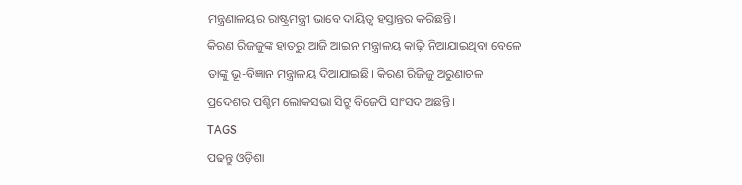ମନ୍ତ୍ରଣାଳୟର ରାଷ୍ଟ୍ରମନ୍ତ୍ରୀ ଭାବେ ଦାୟିତ୍ୱ ହସ୍ତାନ୍ତର କରିଛନ୍ତି।
କିରଣ ରିଜଜୁଙ୍କ ହାତରୁ ଆଜି ଆଇନ ମନ୍ତ୍ରାଳୟ କାଢ଼ି ନିଆଯାଇଥିବା ବେଳେ ତାଙ୍କୁ ଭୂ-ବିଜ୍ଞାନ ମନ୍ତ୍ରାଳୟ ଦିଆଯାଇଛି। କିରଣ ରିଜିଜୁ ଅରୁଣାଚଳ ପ୍ରଦେଶର ପଶ୍ଚିମ ଲୋକସଭା ସିଟ୍ରୁ ବିଜେପି ସାଂସଦ ଅଛନ୍ତି।
TAGS
ପଢନ୍ତୁ ଓଡ଼ିଶା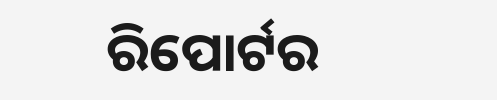ରିପୋର୍ଟର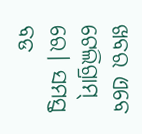ଖବର ଏବେ ଟେଲିଗ୍ରାମ୍ ରେ। ସମସ୍ତ ବଡ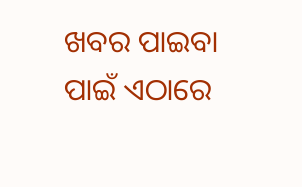ଖବର ପାଇବା ପାଇଁ ଏଠାରେ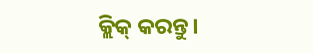କ୍ଲିକ୍ କରନ୍ତୁ।